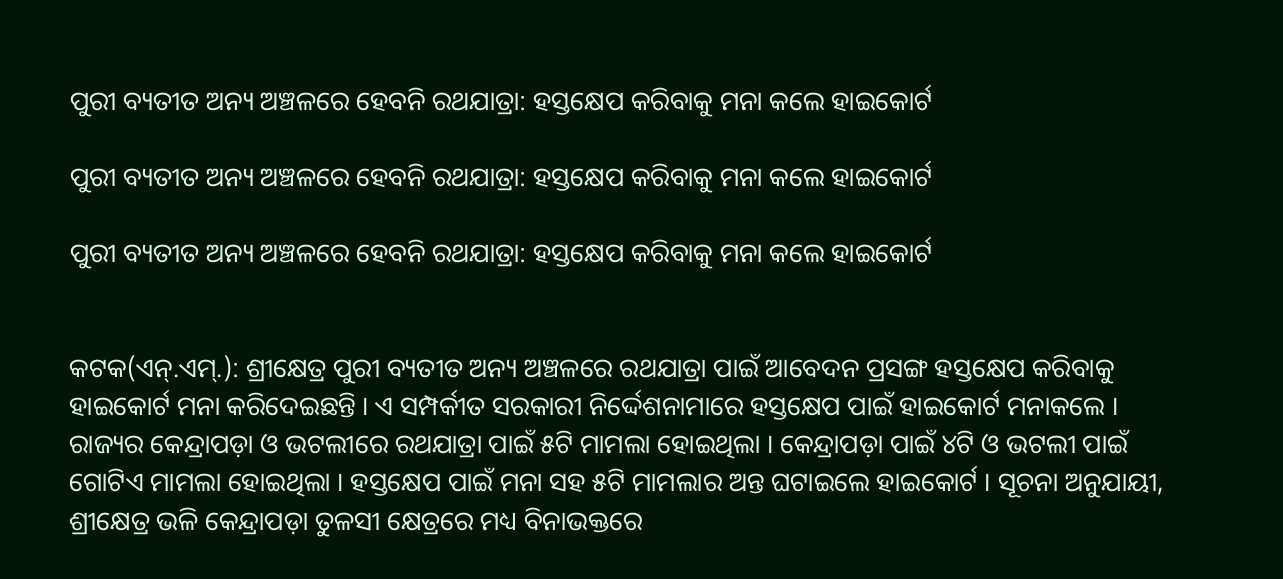ପୁରୀ ବ୍ୟତୀତ ଅନ୍ୟ ଅଞ୍ଚଳରେ ହେବନି ରଥଯାତ୍ରା: ହସ୍ତକ୍ଷେପ କରିବାକୁ ମନା କଲେ ହାଇକୋର୍ଟ

ପୁରୀ ବ୍ୟତୀତ ଅନ୍ୟ ଅଞ୍ଚଳରେ ହେବନି ରଥଯାତ୍ରା: ହସ୍ତକ୍ଷେପ କରିବାକୁ ମନା କଲେ ହାଇକୋର୍ଟ

ପୁରୀ ବ୍ୟତୀତ ଅନ୍ୟ ଅଞ୍ଚଳରେ ହେବନି ରଥଯାତ୍ରା: ହସ୍ତକ୍ଷେପ କରିବାକୁ ମନା କଲେ ହାଇକୋର୍ଟ


କଟକ(ଏନ୍‌.ଏମ୍‌.): ଶ୍ରୀକ୍ଷେତ୍ର ପୁରୀ ବ୍ୟତୀତ ଅନ୍ୟ ଅଞ୍ଚଳରେ ରଥଯାତ୍ରା ପାଇଁ ଆବେଦନ ପ୍ରସଙ୍ଗ ହସ୍ତକ୍ଷେପ କରିବାକୁ ହାଇକୋର୍ଟ ମନା କରିଦେଇଛନ୍ତି । ଏ ସମ୍ପର୍କୀତ ସରକାରୀ ନିର୍ଦ୍ଦେଶନାମାରେ ହସ୍ତକ୍ଷେପ ପାଇଁ ହାଇକୋର୍ଟ ମନାକଲେ । ରାଜ୍ୟର କେନ୍ଦ୍ରାପଡ଼ା ଓ ଭଟଲୀରେ ରଥଯାତ୍ରା ପାଇଁ ୫ଟି ମାମଲା ହୋଇଥିଲା । କେନ୍ଦ୍ରାପଡ଼ା ପାଇଁ ୪ଟି ଓ ଭଟଲୀ ପାଇଁ ଗୋଟିଏ ମାମଲା ହୋଇଥିଲା । ହସ୍ତକ୍ଷେପ ପାଇଁ ମନା ସହ ୫ଟି ମାମଲାର ଅନ୍ତ ଘଟାଇଲେ ହାଇକୋର୍ଟ । ସୂଚନା ଅନୁଯାୟୀ, ଶ୍ରୀକ୍ଷେତ୍ର ଭଳି କେନ୍ଦ୍ରାପଡ଼ା ତୁଳସୀ କ୍ଷେତ୍ରରେ ମଧ୍ୟ ବିନାଭକ୍ତରେ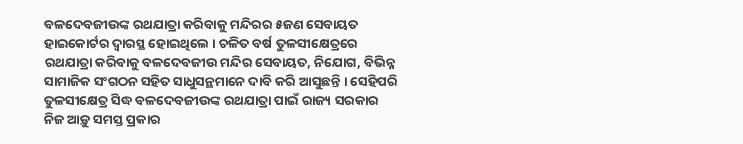ବଳଦେବଜୀଉଙ୍କ ରଥଯାତ୍ରା କରିବାକୁ ମନ୍ଦିରର ୫ଜଣ ସେବାୟତ ହାଇକୋର୍ଟର ଦ୍ୱାରସ୍ଥ ହୋଇଥିଲେ । ଚଳିତ ବର୍ଷ ତୁଳସୀକ୍ଷେତ୍ରରେ ରଥଯାତ୍ରା କରିବାକୁ ବଳଦେବଜୀଉ ମନ୍ଦିର ସେବାୟତ, ନିଯୋଗ, ବିଭିନ୍ନ ସାମାଜିକ ସଂଗଠନ ସହିତ ସାଧୁସନ୍ଥମାନେ ଦାବି କରି ଆସୁଛନ୍ତି । ସେହିପରି ତୁଳସୀକ୍ଷେତ୍ର ସିଦ୍ଧ ବଳଦେବଜୀଉଙ୍କ ରଥଯାତ୍ରା ପାଇଁ ରାଜ୍ୟ ସରକାର ନିଜ ଆଡ଼ୁ ସମସ୍ତ ପ୍ରକାର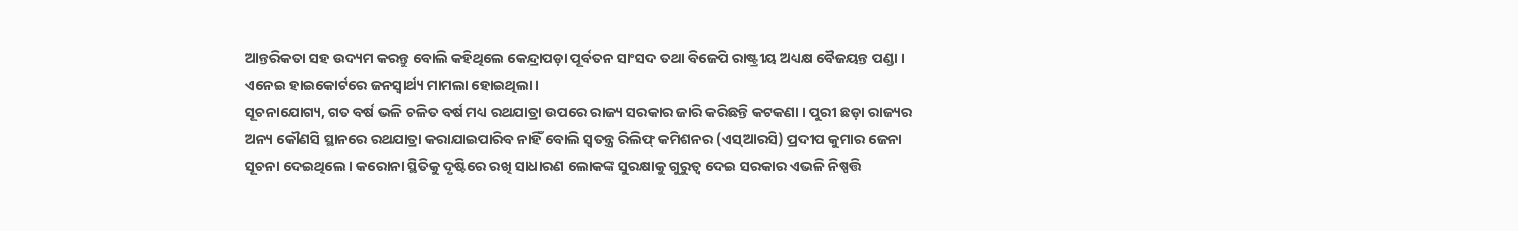ଆନ୍ତରିକତା ସହ ଉଦ୍ୟମ କରନ୍ତୁ ବୋଲି କହିଥିଲେ କେନ୍ଦ୍ରାପଡ଼ା ପୂର୍ବତନ ସାଂସଦ ତଥା ବିଜେପି ରାଷ୍ଟ୍ରୀୟ ଅଧ୍ୟକ୍ଷ ବୈଜୟନ୍ତ ପଣ୍ଡା । ଏନେଇ ହାଇକୋର୍ଟରେ ଜନସ୍ୱାର୍ଥ୍ୟ ମାମଲା ହୋଇଥିଲା ।
ସୂଚନାଯୋଗ୍ୟ, ଗତ ବର୍ଷ ଭଳି ଚଳିତ ବର୍ଷ ମଧ୍ୟ ରଥଯାତ୍ରା ଉପରେ ରାଜ୍ୟ ସରକାର ଜାରି କରିଛନ୍ତି କଟକଣା । ପୁରୀ ଛଡ଼ା ରାଜ୍ୟର ଅନ୍ୟ କୌଣସି ସ୍ଥାନରେ ରଥଯାତ୍ରା କରାଯାଇପାରିବ ନାହିଁ ବୋଲି ସ୍ୱତନ୍ତ୍ର ରିଲିଫ୍ କମିଶନର (ଏସ୍‌ଆରସି) ପ୍ରଦୀପ କୁମାର ଜେନା ସୂଚନା ଦେଇଥିଲେ । କରୋନା ସ୍ଥିତିକୁ ଦୃଷ୍ଟିରେ ରଖି ସାଧାରଣ ଲୋକଙ୍କ ସୁରକ୍ଷାକୁ ଗୁରୁତ୍ୱ ଦେଇ ସରକାର ଏଭଳି ନିଷ୍ପତ୍ତି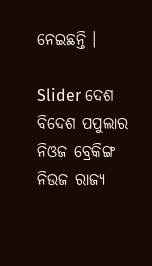ନେଇଛନ୍ତି ।

Slider ଦେଶ ବିଦେଶ ପପୁଲାର ନିଓଜ ବ୍ରେକିଙ୍ଗ ନିଉଜ ରାଜ୍ୟ